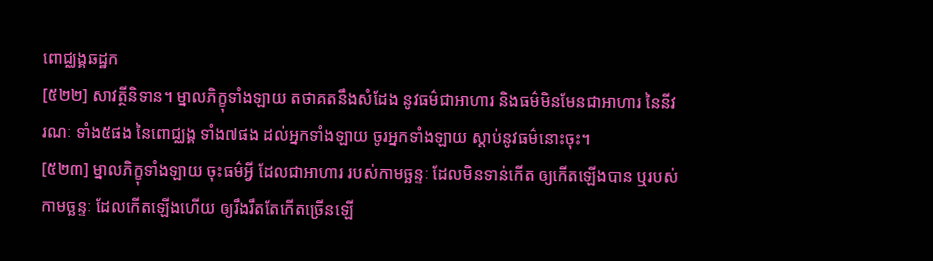ពោជ្ឈង្គឆដ្ឋក
[៥២២] សាវត្ថីនិទាន។ ម្នាលភិក្ខុទាំងឡាយ តថាគតនឹងសំដែង នូវធម៌ជាអាហារ និងធម៌មិនមែនជាអាហារ នៃនីវរណៈ ទាំង៥ផង នៃពោជ្ឈង្គ ទាំង៧ផង ដល់អ្នកទាំងឡាយ ចូរអ្នកទាំងឡាយ ស្តាប់នូវធម៌នោះចុះ។
[៥២៣] ម្នាលភិក្ខុទាំងឡាយ ចុះធម៌អ្វី ដែលជាអាហារ របស់កាមច្ឆន្ទៈ ដែលមិនទាន់កើត ឲ្យកើតឡើងបាន ឬរបស់កាមច្ឆន្ទៈ ដែលកើតឡើងហើយ ឲ្យរឹងរឹតតែកើតច្រើនឡើ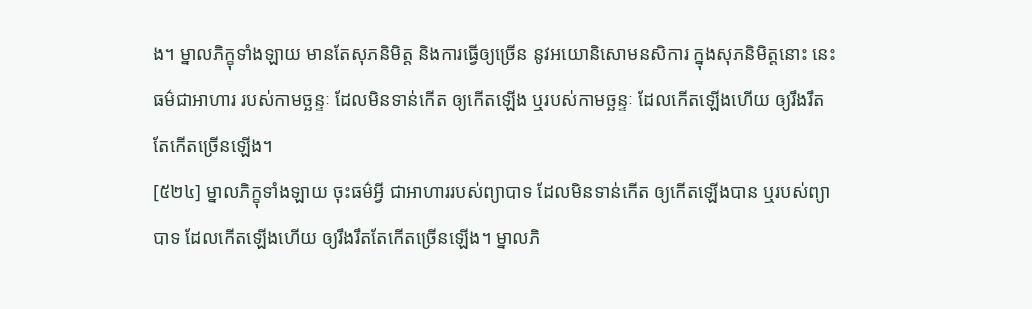ង។ ម្នាលភិក្ខុទាំងឡាយ មានតែសុភនិមិត្ត និងការធ្វើឲ្យច្រើន នូវអយោនិសោមនសិការ ក្នុងសុភនិមិត្តនោះ នេះធម៌ជាអាហារ របស់កាមច្ឆន្ទៈ ដែលមិនទាន់កើត ឲ្យកើតឡើង ឬរបស់កាមច្ឆន្ទៈ ដែលកើតឡើងហើយ ឲ្យរឹងរឹតតែកើតច្រើនឡើង។
[៥២៤] ម្នាលភិក្ខុទាំងឡាយ ចុះធម៌អ្វី ជាអាហាររបស់ព្យាបាទ ដែលមិនទាន់កើត ឲ្យកើតឡើងបាន ឬរបស់ព្យាបាទ ដែលកើតឡើងហើយ ឲ្យរឹងរឹតតែកើតច្រើនឡើង។ ម្នាលភិ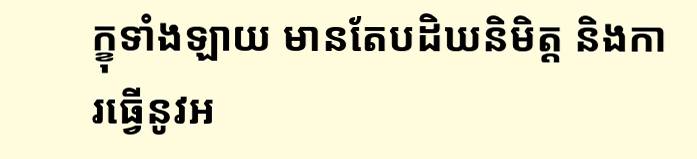ក្ខុទាំងឡាយ មានតែបដិឃនិមិត្ត និងការធ្វើនូវអ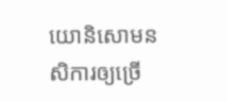យោនិសោមនសិការឲ្យច្រើ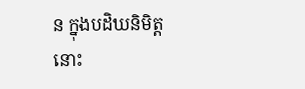ន ក្នុងបដិឃនិមិត្តនោះ